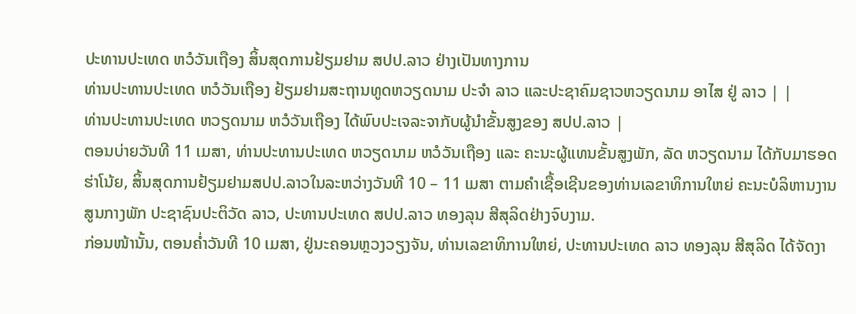ປະທານປະເທດ ຫວໍວັນເຖືອງ ສິ້ນສຸດການຢ້ຽມຢາມ ສປປ.ລາວ ຢ່າງເປັນທາງການ
ທ່ານປະທານປະເທດ ຫວໍວັນເຖືອງ ຢ້ຽມຢາມສະຖານທູດຫວຽດນາມ ປະຈຳ ລາວ ແລະປະຊາຄົມຊາວຫວຽດນາມ ອາໄສ ຢູ່ ລາວ | |
ທ່ານປະທານປະເທດ ຫວຽດນາມ ຫວໍວັນເຖືອງ ໄດ້ພົບປະເຈລະຈາກັບຜູ້ນຳຂັ້ນສູງຂອງ ສປປ.ລາວ |
ຕອນບ່າຍວັນທີ 11 ເມສາ, ທ່ານປະທານປະເທດ ຫວຽດນາມ ຫວໍວັນເຖືອງ ແລະ ຄະນະຜູ້ແທນຂັ້ນສູງພັກ, ລັດ ຫວຽດນາມ ໄດ້ກັບມາຮອດຮ່າໂນ້ຍ, ສິ້ນສຸດການຢ້ຽມຢາມສປປ.ລາວໃນລະຫວ່າງວັນທີ 10 – 11 ເມສາ ຕາມຄຳເຊື້ອເຊີນຂອງທ່ານເລຂາທິການໃຫຍ່ ຄະນະບໍລິຫານງານສູນກາງພັກ ປະຊາຊົນປະຕິວັດ ລາວ, ປະທານປະເທດ ສປປ.ລາວ ທອງລຸນ ສີສຸລິດຢ່າງຈົບງາມ.
ກ່ອນໜ້ານັ້ນ, ຕອນຄ່ຳວັນທີ 10 ເມສາ, ຢູ່ນະຄອນຫຼວງວຽງຈັນ, ທ່ານເລຂາທິການໃຫຍ່, ປະທານປະເທດ ລາວ ທອງລຸນ ສີສຸລິດ ໄດ້ຈັດງາ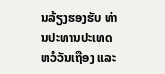ນລ້ຽງຮອງຮັບ ທ່ານປະທານປະເທດ ຫວໍວັນເຖືອງ ແລະ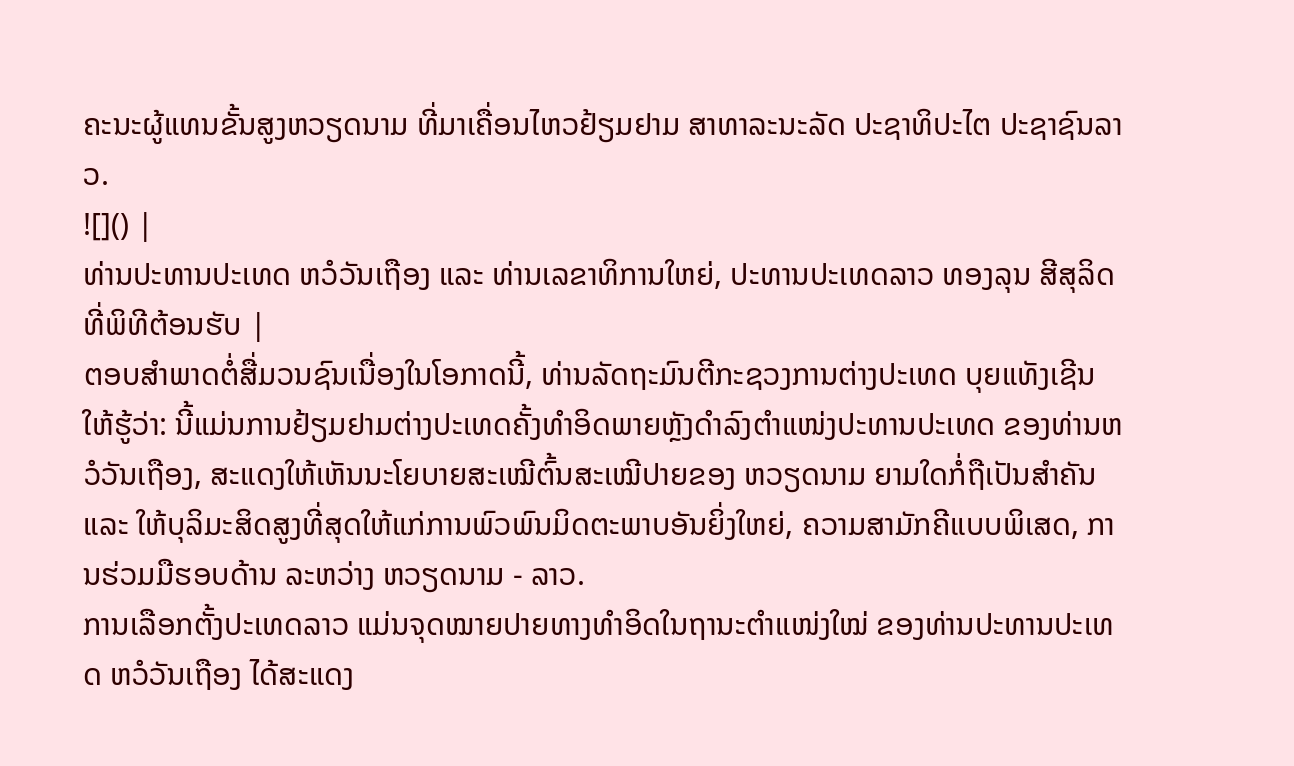ຄະນະຜູ້ແທນຂັ້ນສູງຫວຽດນາມ ທີ່ມາເຄື່ອນໄຫວຢ້ຽມຢາມ ສາທາລະນະລັດ ປະຊາທິປະໄຕ ປະຊາຊົນລາວ.
![]() |
ທ່ານປະທານປະເທດ ຫວໍວັນເຖືອງ ແລະ ທ່ານເລຂາທິການໃຫຍ່, ປະທານປະເທດລາວ ທອງລຸນ ສີສຸລິດ ທີ່ພິທີຕ້ອນຮັບ |
ຕອບສຳພາດຕໍ່ສື່ມວນຊົນເນື່ອງໃນໂອກາດນີ້, ທ່ານລັດຖະມົນຕີກະຊວງການຕ່າງປະເທດ ບຸຍແທັງເຊີນ ໃຫ້ຮູ້ວ່າ: ນີ້ແມ່ນການຢ້ຽມຢາມຕ່າງປະເທດຄັ້ງທຳອິດພາຍຫຼັງດຳລົງຕຳແໜ່ງປະທານປະເທດ ຂອງທ່ານຫວໍວັນເຖືອງ, ສະແດງໃຫ້ເຫັນນະໂຍບາຍສະເໝີຕົ້ນສະເໝີປາຍຂອງ ຫວຽດນາມ ຍາມໃດກໍ່ຖືເປັນສຳຄັນ ແລະ ໃຫ້ບຸລິມະສິດສູງທີ່ສຸດໃຫ້ແກ່ການພົວພົນມິດຕະພາບອັນຍິ່ງໃຫຍ່, ຄວາມສາມັກຄີແບບພິເສດ, ການຮ່ວມມືຮອບດ້ານ ລະຫວ່າງ ຫວຽດນາມ - ລາວ.
ການເລືອກຕັ້ງປະເທດລາວ ແມ່ນຈຸດໝາຍປາຍທາງທຳອິດໃນຖານະຕຳແໜ່ງໃໝ່ ຂອງທ່ານປະທານປະເທດ ຫວໍວັນເຖືອງ ໄດ້ສະແດງ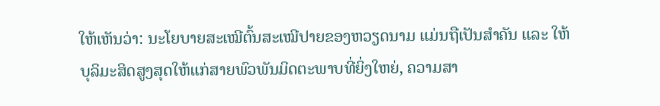ໃຫ້ເຫັນວ່າ: ນະໂຍບາຍສະເໝີຕົ້ນສະເໝີປາຍຂອງຫວຽດນາມ ແມ່ນຖືເປັນສຳຄັນ ແລະ ໃຫ້ບຸລິມະສິດສູງສຸດໃຫ້ແກ່ສາຍພົວພັນມິດຕະພາບທີ່ຍິ່ງໃຫຍ່, ຄວາມສາ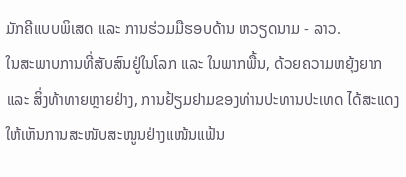ມັກຄີແບບພິເສດ ແລະ ການຮ່ວມມືຮອບດ້ານ ຫວຽດນາມ - ລາວ.
ໃນສະພາບການທີ່ສັບສົນຢູ່ໃນໂລກ ແລະ ໃນພາກພື້ນ, ດ້ວຍຄວາມຫຍຸ້ງຍາກ ແລະ ສິ່ງທ້າທາຍຫຼາຍຢ່າງ, ການຢ້ຽມຢາມຂອງທ່ານປະທານປະເທດ ໄດ້ສະແດງໃຫ້ເຫັນການສະໜັບສະໜູນຢ່າງແໜ້ນແຟ້ນ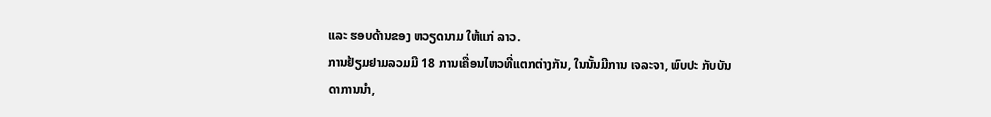ແລະ ຮອບດ້ານຂອງ ຫວຽດນາມ ໃຫ້ແກ່ ລາວ.
ການຢ້ຽມຢາມລວມມີ 18 ການເຄື່ອນໄຫວທີ່ແຕກຕ່າງກັນ, ໃນນັ້ນມີການ ເຈລະຈາ, ພົບປະ ກັບບັນດາການນຳ,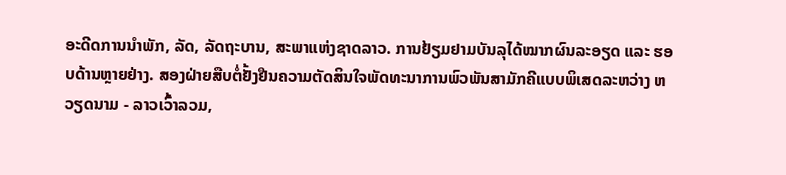ອະດີດການນຳພັກ, ລັດ, ລັດຖະບານ, ສະພາແຫ່ງຊາດລາວ. ການຢ້ຽມຢາມບັນລຸໄດ້ໝາກຜົນລະອຽດ ແລະ ຮອບດ້ານຫຼາຍຢ່າງ. ສອງຝ່າຍສືບຕໍ່ຢັ້ງຢືນຄວາມຕັດສິນໃຈພັດທະນາການພົວພັນສາມັກຄີແບບພິເສດລະຫວ່າງ ຫວຽດນາມ - ລາວເວົ້າລວມ,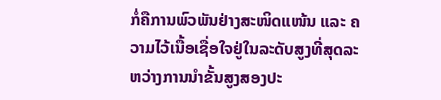ກໍ່ຄືການພົວພັນຢ່າງສະໜິດແໜ້ນ ແລະ ຄວາມໄວ້ເນື້ອເຊື່ອໃຈຢູ່ໃນລະດັບສູງທີ່ສຸດລະຫວ່າງການນຳຂັ້ນສູງສອງປະ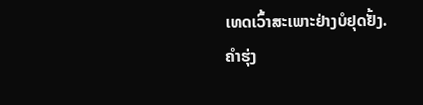ເທດເວົ້າສະເພາະຢ່າງບໍຢຸດຢັ້ງ.
ຄຳຮຸ່ງ